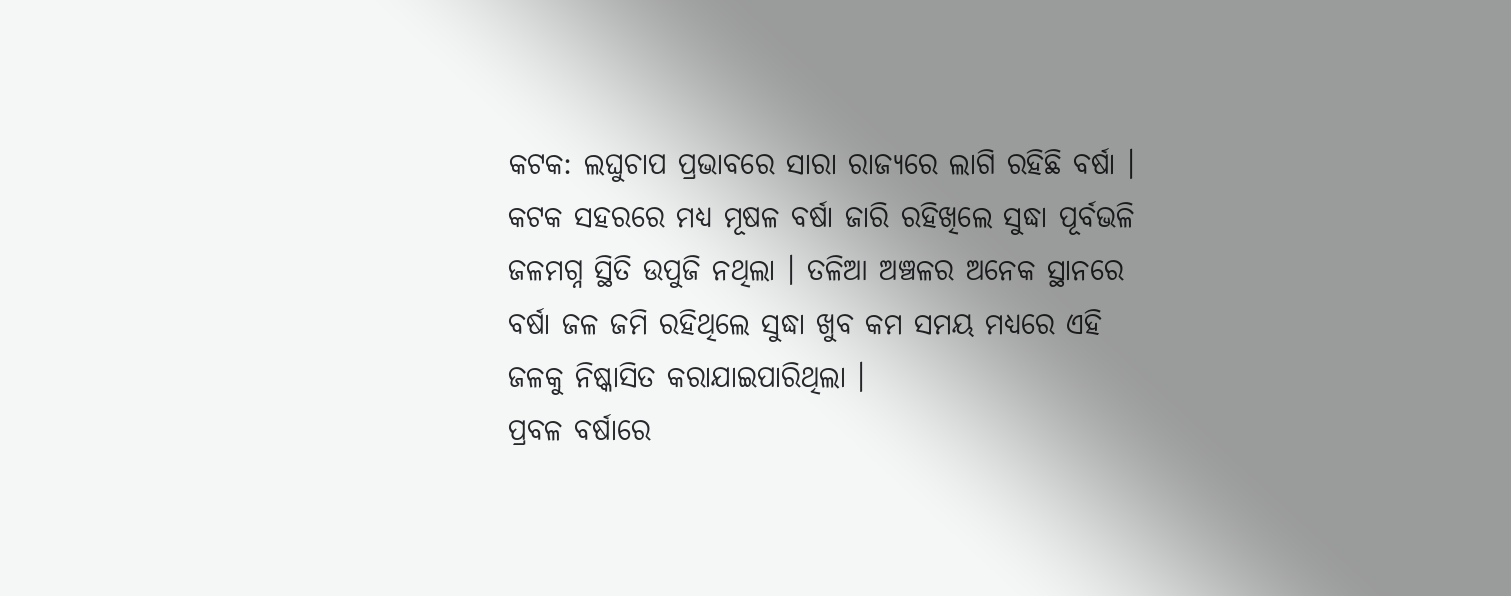କଟକ: ଲଘୁଚାପ ପ୍ରଭାବରେ ସାରା ରାଜ୍ୟରେ ଲାଗି ରହିଛି ବର୍ଷା । କଟକ ସହରରେ ମଧ୍ୟ ମୂଷଳ ବର୍ଷା ଜାରି ରହିଖିଲେ ସୁଦ୍ଧା ପୂର୍ବଭଳି ଜଳମଗ୍ନ ସ୍ଥିତି ଉପୁଜି ନଥିଲା । ତଳିଆ ଅଞ୍ଚଳର ଅନେକ ସ୍ଥାନରେ ବର୍ଷା ଜଳ ଜମି ରହିଥିଲେ ସୁଦ୍ଧା ଖୁବ କମ ସମୟ ମଧ୍ୟରେ ଏହି ଜଳକୁ ନିଷ୍କାସିତ କରାଯାଇପାରିଥିଲା ।
ପ୍ରବଳ ବର୍ଷାରେ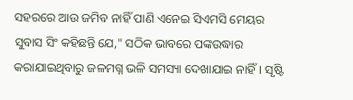ସହରରେ ଆଉ ଜମିବ ନାହିଁ ପାଣି ଏନେଇ ସିଏମସି ମେୟର ସୁବାସ ସିଂ କହିଛନ୍ତି ଯେ," ସଠିକ ଭାବରେ ପଙ୍କଉଦ୍ଧାର କରାଯାଇଥିବାରୁ ଜଳମଗ୍ନ ଭଳି ସମସ୍ୟା ଦେଖାଯାଇ ନାହିଁ। ସୃଷ୍ଟି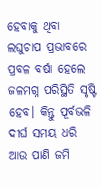ହେବାକୁ ଥିବା ଲଘୁଚାପ ପ୍ରଭାବରେ ପ୍ରବଳ ବର୍ଷା ହେଲେ ଜଳମଗ୍ନ ପରିସ୍ଥିତି ସୃଷ୍ଟି ହେବ। କିନ୍ତୁ ପୂର୍ବଭଳି ଦୀର୍ଘ ସମୟ ଧରି ଆଉ ପାଣି ଜମି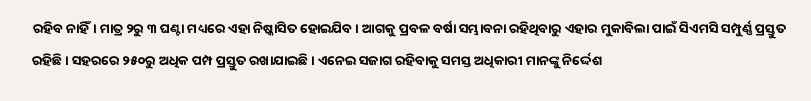ରହିବ ନାହିଁ। ମାତ୍ର ୨ରୁ ୩ ଘଣ୍ଟା ମଧ୍ୟରେ ଏହା ନିଷ୍କାସିତ ହୋଇଯିବ । ଆଗକୁ ପ୍ରବଳ ବର୍ଷା ସମ୍ଭାବନା ରହିଥିବାରୁ ଏହାର ମୁକାବିଲା ପାଇଁ ସିଏମସି ସମ୍ପୁର୍ଣ୍ଣ ପ୍ରସ୍ତୁତ ରହିଛି । ସହରରେ ୨୫୦ରୁ ଅଧିକ ପମ୍ପ ପ୍ରସ୍ତୁତ ରଖାଯାଇଛି । ଏନେଇ ସଜାଗ ରହିବାକୁ ସମସ୍ତ ଅଧିକାରୀ ମାନଙ୍କୁ ନିର୍ଦ୍ଦେଶ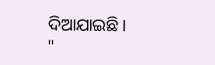ଦିଆଯାଇଛି। "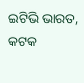ଇଟିଭି ଭାରତ, କଟକ